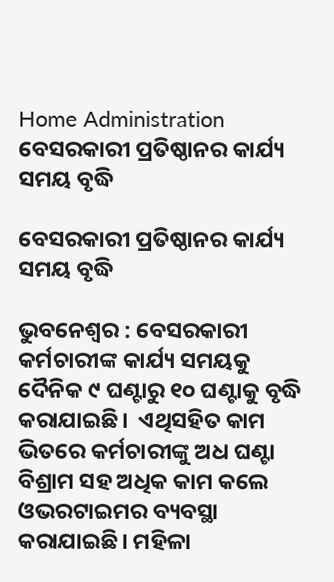Home Administration ବେସରକାରୀ ପ୍ରତିଷ୍ଠାନର କାର୍ଯ୍ୟ ସମୟ ବୃଦ୍ଧି

ବେସରକାରୀ ପ୍ରତିଷ୍ଠାନର କାର୍ଯ୍ୟ ସମୟ ବୃଦ୍ଧି

ଭୁବନେଶ୍ୱର : ବେସରକାରୀ କର୍ମଚାରୀଙ୍କ କାର୍ଯ୍ୟ ସମୟକୁ ଦୈନିକ ୯ ଘଣ୍ଟାରୁ ୧୦ ଘଣ୍ଟାକୁ ବୃଦ୍ଧି କରାଯାଇଛି।  ଏଥିସହିତ କାମ ଭିତରେ କର୍ମଚାରୀଙ୍କୁ ଅଧ ଘଣ୍ଟା ବିଶ୍ରାମ ସହ ଅଧିକ କାମ କଲେ ଓଭରଟାଇମର ବ୍ୟବସ୍ଥା କରାଯାଇଛି। ମହିଳା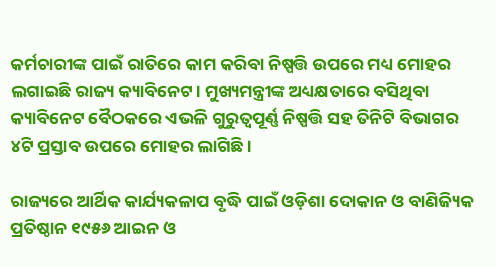କର୍ମଚାରୀଙ୍କ ପାଇଁ ରାତିରେ କାମ କରିବା ନିଷ୍ପତ୍ତି ଉପରେ ମଧ୍ୟ ମୋହର ଲଗାଇଛି ରାଜ୍ୟ କ୍ୟାବିନେଟ। ମୁଖ୍ୟମନ୍ତ୍ରୀଙ୍କ ଅଧ୍ୟକ୍ଷତାରେ ବସିଥିବା କ୍ୟାବିନେଟ ବୈଠକରେ ଏଭଳି ଗୁରୁତ୍ୱପୂର୍ଣ୍ଣ ନିଷ୍ପତ୍ତି ସହ ତିନିଟି ବିଭାଗର ୪ଟି ପ୍ରସ୍ତାବ ଉପରେ ମୋହର ଲାଗିଛି।

ରାଜ୍ୟରେ ଆର୍ଥିକ କାର୍ଯ୍ୟକଳାପ ବୃଦ୍ଧି ପାଇଁ ଓଡ଼ିଶା ଦୋକାନ ଓ ବାଣିଜ୍ୟିକ ପ୍ରତିଷ୍ଠାନ ୧୯୫୬ ଆଇନ ଓ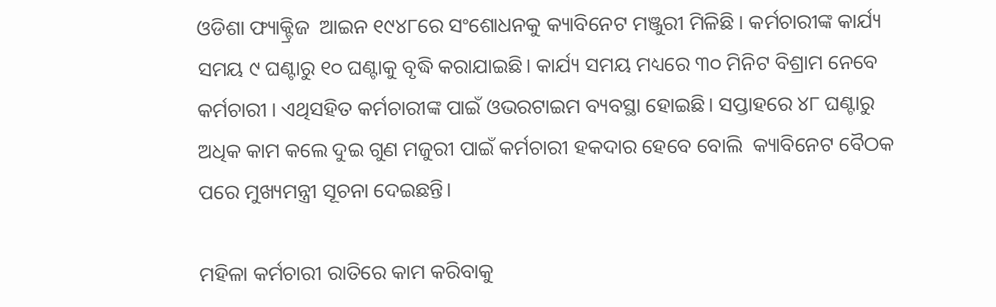ଓଡିଶା ଫ୍ୟାକ୍ଟ୍ରିଜ  ଆଇନ ୧୯୪୮ରେ ସଂଶୋଧନକୁ କ୍ୟାବିନେଟ ମଞ୍ଜୁରୀ ମିଳିଛି । କର୍ମଚାରୀଙ୍କ କାର୍ଯ୍ୟ ସମୟ ୯ ଘଣ୍ଟାରୁ ୧୦ ଘଣ୍ଟାକୁ ବୃଦ୍ଧି କରାଯାଇଛି। କାର୍ଯ୍ୟ ସମୟ ମଧ୍ୟରେ ୩୦ ମିନିଟ ବିଶ୍ରାମ ନେବେ କର୍ମଚାରୀ । ଏଥିସହିତ କର୍ମଚାରୀଙ୍କ ପାଇଁ ଓଭରଟାଇମ ବ୍ୟବସ୍ଥା ହୋଇଛି। ସପ୍ତାହରେ ୪୮ ଘଣ୍ଟାରୁ ଅଧିକ କାମ କଲେ ଦୁଇ ଗୁଣ ମଜୁରୀ ପାଇଁ କର୍ମଚାରୀ ହକଦାର ହେବେ ବୋଲି  କ୍ୟାବିନେଟ ବୈଠକ ପରେ ମୁଖ୍ୟମନ୍ତ୍ରୀ ସୂଚନା ଦେଇଛନ୍ତି।

ମହିଳା କର୍ମଚାରୀ ରାତିରେ କାମ କରିବାକୁ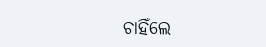ଚାହିଁଲେ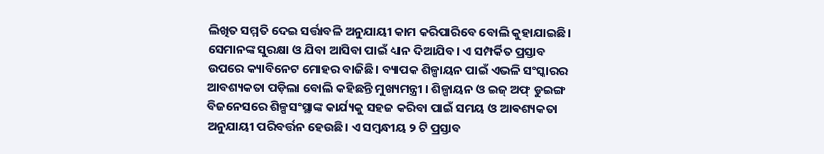ଲିଖିତ ସମ୍ମତି ଦେଇ ସର୍ତ୍ତାବଳି ଅନୁଯାୟୀ କାମ କରିପାରିବେ ବୋଲି କୁହାଯାଇଛି। ସେମାନଙ୍କ ସୁରକ୍ଷା ଓ ଯିବା ଆସିବା ପାଇଁ ଧ୍ୟାନ ଦିଆଯିବ। ଏ ସମ୍ପର୍କିତ ପ୍ରସ୍ତାବ ଉପରେ କ୍ୟାବିନେଟ ମୋହର ବାଜିଛି। ବ୍ୟାପକ ଶିଳ୍ପାୟନ ପାଇଁ ଏଭଳି ସଂସ୍କାରର ଆବଶ୍ୟକତା ପଡ଼ିଲା ବୋଲି କହିଛନ୍ତି ମୁଖ୍ୟମନ୍ତ୍ରୀ । ଶିଳ୍ପାୟନ ଓ ଇଜ୍ ଅଫ୍ ଡୁଇଙ୍ଗ ବିଜନେସରେ ଶିଳ୍ପସଂସ୍ଥାଙ୍କ କାର୍ଯ୍ୟକୁ ସହଜ କରିବା ପାଇଁ ସମୟ ଓ ଆଵଶ୍ୟକତା ଅନୁଯାୟୀ ପରିବର୍ତ୍ତନ ହେଉଛି। ଏ ସମ୍ବନ୍ଧୀୟ ୨ ଟି ପ୍ରସ୍ତାବ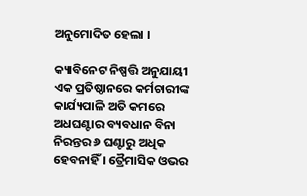ଅନୁମୋଦିତ ହେଲା ।

କ୍ୟାବିନେଟ ନିଷ୍ପତ୍ତି ଅନୁଯାୟୀ ଏକ ପ୍ରତିଷ୍ଠାନରେ କର୍ମଚାରୀଙ୍କ କାର୍ଯ୍ୟପାଳି ଅତି କମରେ ଅଧଘଣ୍ଟାର ବ୍ୟବଧାନ ବିନା ନିରନ୍ତର ୬ ଘଣ୍ଟାରୁ ଅଧିକ ହେବନାହିଁ । ତ୍ରୈମାସିକ ଓଭର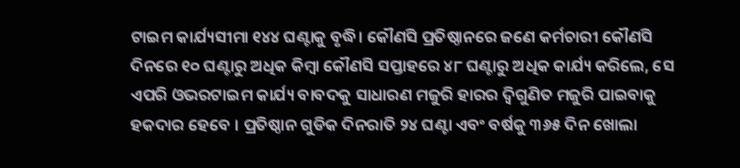ଟାଇମ କାର୍ଯ୍ୟସୀମା ୧୪୪ ଘଣ୍ଟାକୁ ବୃଦ୍ଧି। କୌଣସି ପ୍ରତିଷ୍ଠାନରେ ଜଣେ କର୍ମଚାରୀ କୌଣସି ଦିନରେ ୧୦ ଘଣ୍ଟାରୁ ଅଧିକ କିମ୍ୱା କୌଣସି ସପ୍ତାହରେ ୪୮ ଘଣ୍ଟାରୁ ଅଧିକ କାର୍ଯ୍ୟ କରିଲେ, ସେ ଏପରି ଓଭରଟାଇମ କାର୍ଯ୍ୟ ବାବଦକୁ ସାଧାରଣ ମଜୁରି ହାରର ଦ୍ୱିଗୁଣିତ ମଜୁରି ପାଇବାକୁ ହକଦାର ହେବେ । ପ୍ରତିଷ୍ଠାନ ଗୁଡିକ ଦିନରାତି ୨୪ ଘଣ୍ଟା ଏବଂ ବର୍ଷକୁ ୩୬୫ ଦିନ ଖୋଲା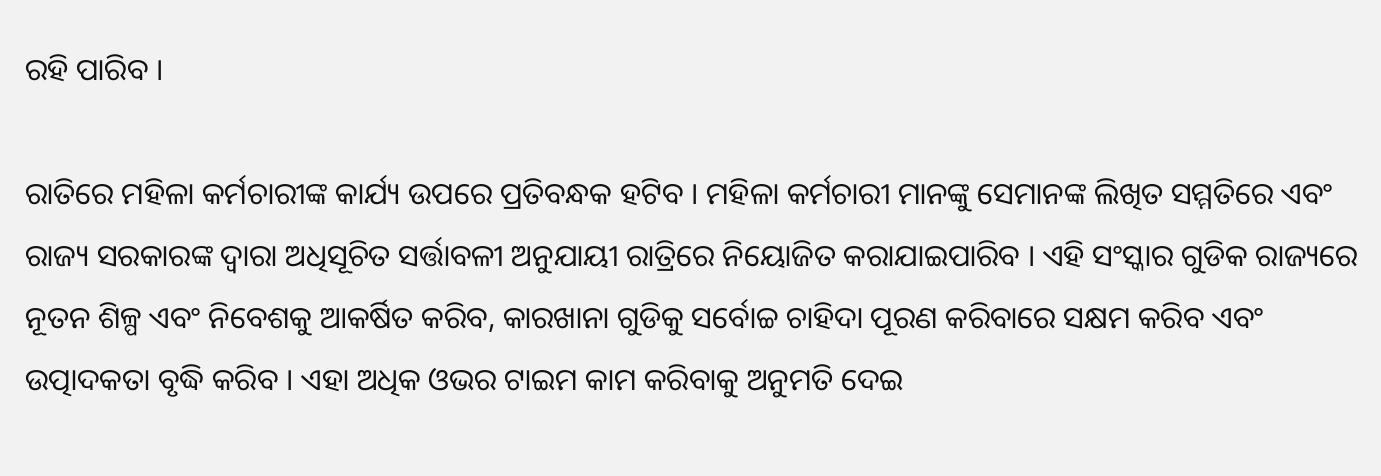ରହି ପାରିବ ।

ରାତିରେ ମହିଳା କର୍ମଚାରୀଙ୍କ କାର୍ଯ୍ୟ ଉପରେ ପ୍ରତିବନ୍ଧକ ହଟିବ । ମହିଳା କର୍ମଚାରୀ ମାନଙ୍କୁ ସେମାନଙ୍କ ଲିଖିତ ସମ୍ମତିରେ ଏବଂ ରାଜ୍ୟ ସରକାରଙ୍କ ଦ୍ୱାରା ଅଧିସୂଚିତ ସର୍ତ୍ତାବଳୀ ଅନୁଯାୟୀ ରାତ୍ରିରେ ନିୟୋଜିତ କରାଯାଇପାରିବ । ଏହି ସଂସ୍କାର ଗୁଡିକ ରାଜ୍ୟରେ ନୂତନ ଶିଳ୍ପ ଏବଂ ନିବେଶକୁ ଆକର୍ଷିତ କରିବ, କାରଖାନା ଗୁଡିକୁ ସର୍ବୋଚ୍ଚ ଚାହିଦା ପୂରଣ କରିବାରେ ସକ୍ଷମ କରିବ ଏବଂ ଉତ୍ପାଦକତା ବୃଦ୍ଧି କରିବ । ଏହା ଅଧିକ ଓଭର ଟାଇମ କାମ କରିବାକୁ ଅନୁମତି ଦେଇ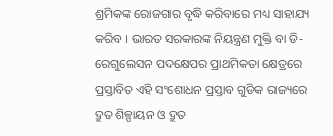ଶ୍ରମିକଙ୍କ ରୋଜଗାର ବୃଦ୍ଧି କରିବାରେ ମଧ୍ୟ ସାହାଯ୍ୟ କରିବ । ଭାରତ ସରକାରଙ୍କ ନିୟନ୍ତ୍ରଣ ମୁକ୍ତି ବା ଡି-ରେଗୁଲେସନ ପଦକ୍ଷେପର ପ୍ରାଥମିକତା କ୍ଷେତ୍ରରେ ପ୍ରସ୍ତାବିତ ଏହି ସଂଶୋଧନ ପ୍ରସ୍ତାବ ଗୁଡିକ ରାଜ୍ୟରେ ଦ୍ରୁତ ଶିଳ୍ପାୟନ ଓ ଦ୍ରୁତ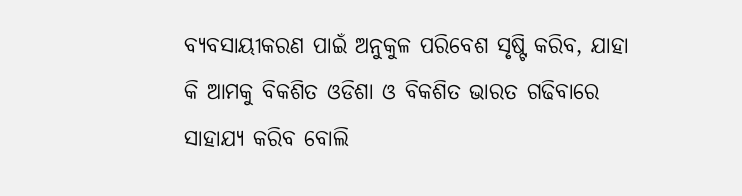ବ୍ୟବସାୟୀକରଣ ପାଇଁ ଅନୁକୁଳ ପରିବେଶ ସୃଷ୍ଟି କରିବ, ଯାହା କି ଆମକୁ ବିକଶିତ ଓଡିଶା ଓ ବିକଶିତ ଭାରତ ଗଢିବାରେ ସାହାଯ୍ୟ କରିବ ବୋଲି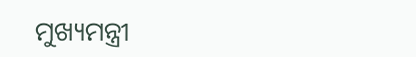ମୁଖ୍ୟମନ୍ତ୍ରୀ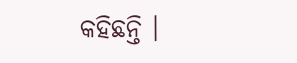କହିଛନ୍ତି ।